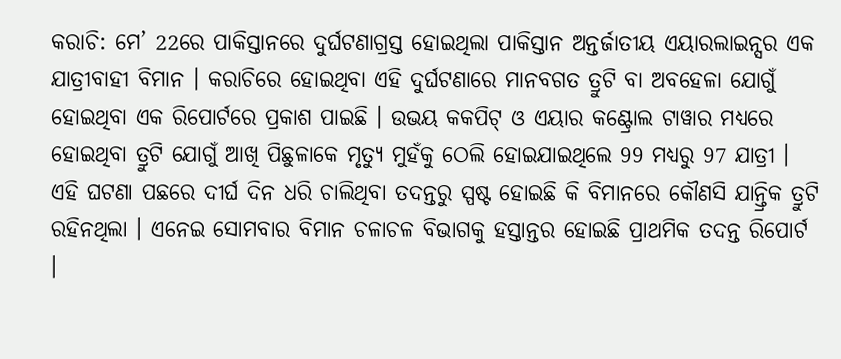କରାଚି: ମେ’ 22ରେ ପାକିସ୍ତାନରେ ଦୁର୍ଘଟଣାଗ୍ରସ୍ତ ହୋଇଥିଲା ପାକିସ୍ତାନ ଅନ୍ତର୍ଜାତୀୟ ଏୟାରଲାଇନ୍ସର ଏକ ଯାତ୍ରୀବାହୀ ବିମାନ । କରାଚିରେ ହୋଇଥିବା ଏହି ଦୁର୍ଘଟଣାରେ ମାନବଗତ ତ୍ରୁଟି ବା ଅବହେଳା ଯୋଗୁଁ ହୋଇଥିବା ଏକ ରିପୋର୍ଟରେ ପ୍ରକାଶ ପାଇଛି । ଉଭୟ କକପିଟ୍ ଓ ଏୟାର କଣ୍ଟ୍ରୋଲ ଟାୱାର ମଧ୍ୟରେ ହୋଇଥିବା ତ୍ରୁଟି ଯୋଗୁଁ ଆଖି ପିଛୁଳାକେ ମୃତ୍ୟୁ ମୁହଁକୁ ଠେଲି ହୋଇଯାଇଥିଲେ 99 ମଧ୍ୟରୁ 97 ଯାତ୍ରୀ ।
ଏହି ଘଟଣା ପଛରେ ଦୀର୍ଘ ଦିନ ଧରି ଚାଲିଥିବା ତଦନ୍ତରୁ ସ୍ପଷ୍ଟ ହୋଇଛି କି ବିମାନରେ କୌଣସି ଯାନ୍ତ୍ରିକ ତ୍ରୁଟି ରହିନଥିଲା । ଏନେଇ ସୋମବାର ବିମାନ ଚଳାଚଳ ବିଭାଗକୁ ହସ୍ତାନ୍ତର ହୋଇଛି ପ୍ରାଥମିକ ତଦନ୍ତ ରିପୋର୍ଟ ।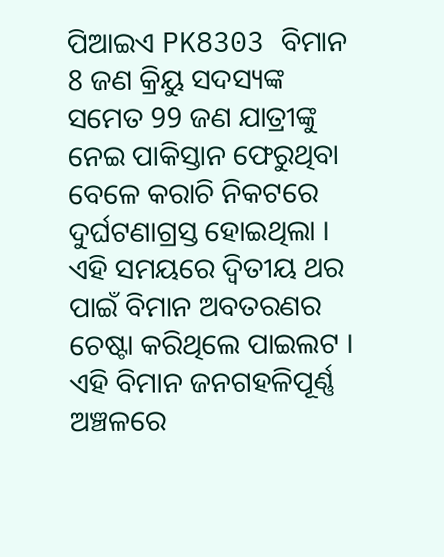ପିଆଇଏ PK8303 ବିମାନ 8 ଜଣ କ୍ରିୟୁ ସଦସ୍ୟଙ୍କ ସମେତ 99 ଜଣ ଯାତ୍ରୀଙ୍କୁ ନେଇ ପାକିସ୍ତାନ ଫେରୁଥିବା ବେଳେ କରାଚି ନିକଟରେ ଦୁର୍ଘଟଣାଗ୍ରସ୍ତ ହୋଇଥିଲା । ଏହି ସମୟରେ ଦ୍ବିତୀୟ ଥର ପାଇଁ ବିମାନ ଅବତରଣର ଚେଷ୍ଟା କରିଥିଲେ ପାଇଲଟ ।
ଏହି ବିମାନ ଜନଗହଳିପୂର୍ଣ୍ଣ ଅଞ୍ଚଳରେ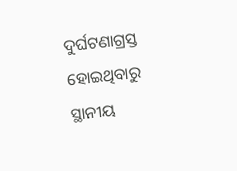ଦୁର୍ଘଟଣାଗ୍ରସ୍ତ ହୋଇଥିବାରୁ ସ୍ଥାନୀୟ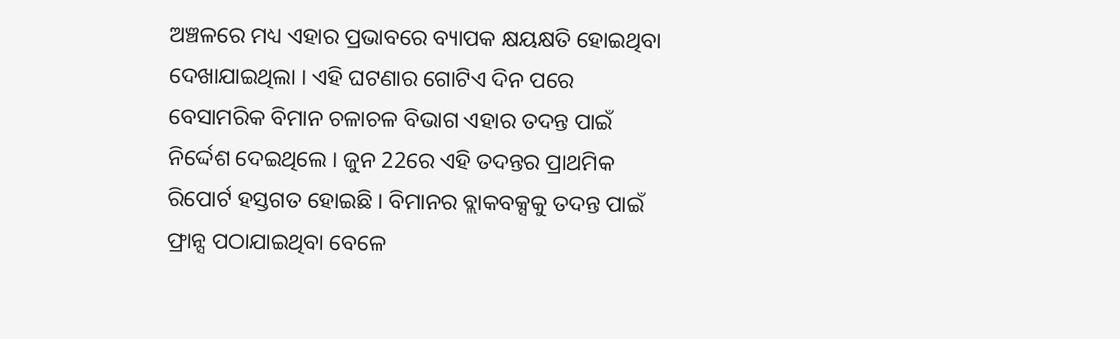ଅଞ୍ଚଳରେ ମଧ୍ୟ ଏହାର ପ୍ରଭାବରେ ବ୍ୟାପକ କ୍ଷୟକ୍ଷତି ହୋଇଥିବା ଦେଖାଯାଇଥିଲା । ଏହି ଘଟଣାର ଗୋଟିଏ ଦିନ ପରେ ବେସାମରିକ ବିମାନ ଚଳାଚଳ ବିଭାଗ ଏହାର ତଦନ୍ତ ପାଇଁ ନିର୍ଦ୍ଦେଶ ଦେଇଥିଲେ । ଜୁନ 22ରେ ଏହି ତଦନ୍ତର ପ୍ରାଥମିକ ରିପୋର୍ଟ ହସ୍ତଗତ ହୋଇଛି । ବିମାନର ବ୍ଲାକବକ୍ସକୁ ତଦନ୍ତ ପାଇଁ ଫ୍ରାନ୍ସ ପଠାଯାଇଥିବା ବେଳେ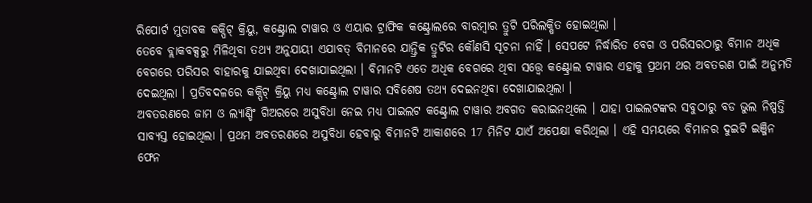ରିପୋର୍ଟ ମୁତାବକ କକ୍ପିଟ୍ କ୍ରିୟୁ, କଣ୍ଟ୍ରୋଲ ଟାୱାର ଓ ଏୟାର ଟ୍ରାଫିକ କଣ୍ଟ୍ରୋଲରେ ବାରମ୍ବାର ତ୍ରୁଟି ପରିଲକ୍ଷିତ ହୋଇଥିଲା ।
ତେବେ ବ୍ଲାକବକ୍ସରୁ ମିଳିଥିବା ତଥ୍ୟ ଅନୁଯାୟୀ ଏଯାବତ୍ ବିମାନରେ ଯାନ୍ତ୍ରିକ ତ୍ରୁଟିର କୌଣସି ସୂଚନା ନାହିଁ । ସେପଟେ ନିର୍ଦ୍ଧାରିତ ବେଗ ଓ ପରିସରଠାରୁ ବିମାନ ଅଧିକ ବେଗରେ ପରିସର ବାହାରକୁ ଯାଇଥିବା ଦେଖାଯାଇଥିଲା । ବିମାନଟି ଏତେ ଅଧିକ ବେଗରେ ଥିବା ସତ୍ତ୍ବେ କଣ୍ଟ୍ରୋଲ ଟାୱାର ଏହାକୁ ପ୍ରଥମ ଥର ଅବତରଣ ପାଇଁ ଅନୁମତି ଦେଇଥିଲା । ପ୍ରତିବଦଳରେ କକ୍ପିଟ୍ କ୍ରିୟୁ ମଧ୍ୟ କଣ୍ଟ୍ରୋଲ ଟାୱାର ସବିଶେଷ ତଥ୍ୟ ଦେଇନଥିବା ଦେଖାଯାଇଥିଲା ।
ଅବତରଣରେ ଜାମ ଓ ଲ୍ୟାଣ୍ଡିଂ ଗିଅରରେ ଅସୁବିଧା ନେଇ ମଧ୍ୟ ପାଇଲଟ କଣ୍ଟ୍ରୋଲ ଟାୱାର ଅବଗତ କରାଇନଥିଲେ । ଯାହା ପାଇଲଟଙ୍କର ସବୁଠାରୁ ବଡ ଭୁଲ ନିଷ୍ପତ୍ତି ସାବ୍ୟସ୍ତ ହୋଇଥିଲା । ପ୍ରଥମ ଅବତରଣରେ ଅସୁବିଧା ହେବାରୁ ବିମାନଟି ଆକାଶରେ 17 ମିନିଟ ଯାଏଁ ଅପେକ୍ଷା କରିଥିଲା । ଏହି ସମୟରେ ବିମାନର ଦୁଇଟି ଇଞ୍ଜିନ ଫେନ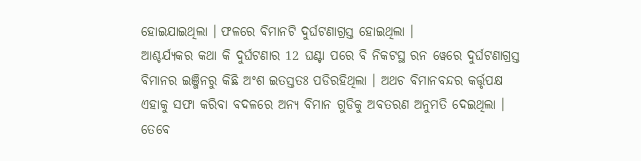ହୋଇଯାଇଥିଲା । ଫଳରେ ବିମାନଟି ଦୁର୍ଘଟଣାଗ୍ରସ୍ତ ହୋଇଥିଲା ।
ଆଶ୍ଚର୍ଯ୍ୟକର କଥା କି ଦୁର୍ଘଟଣାର 12 ଘଣ୍ଟା ପରେ ବି ନିକଟସ୍ଥ ରନ ୱେରେ ଦୁର୍ଘଟଣାଗ୍ରସ୍ତ ବିମାନର ଇଞ୍ଜିନରୁ କିଛି ଅଂଶ ଇତସ୍ତତଃ ପଡିରହିଥିଲା । ଅଥଚ ବିମାନବନ୍ଦର କର୍ତ୍ତୃପକ୍ଷ ଏହାକୁ ସଫା କରିବା ବଦଳରେ ଅନ୍ୟ ବିମାନ ଗୁଡିକୁ ଅବତରଣ ଅନୁମତି ଦେଇଥିଲା । ତେବେ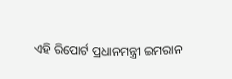ଏହି ରିପୋର୍ଟ ପ୍ରଧାନମନ୍ତ୍ରୀ ଇମରାନ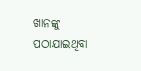ଖାନଙ୍କୁ ପଠାଯାଇଥିବା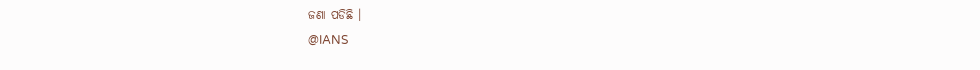ଜଣା ପଡିଛି ।
@IANS